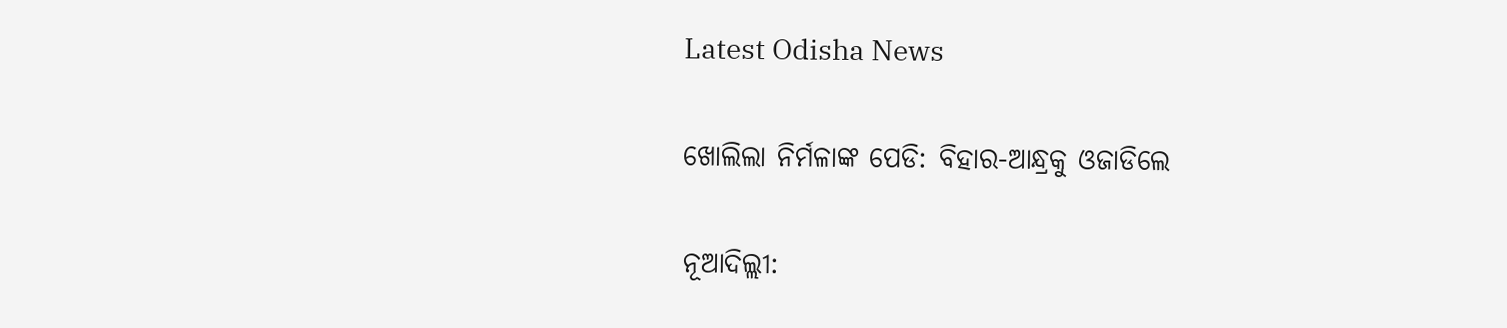Latest Odisha News

ଖୋଲିଲା ନିର୍ମଳାଙ୍କ ପେଡି: ବିହାର-ଆନ୍ଧ୍ରକୁ ଓଜାଡିଲେ

ନୂଆଦିଲ୍ଲୀ: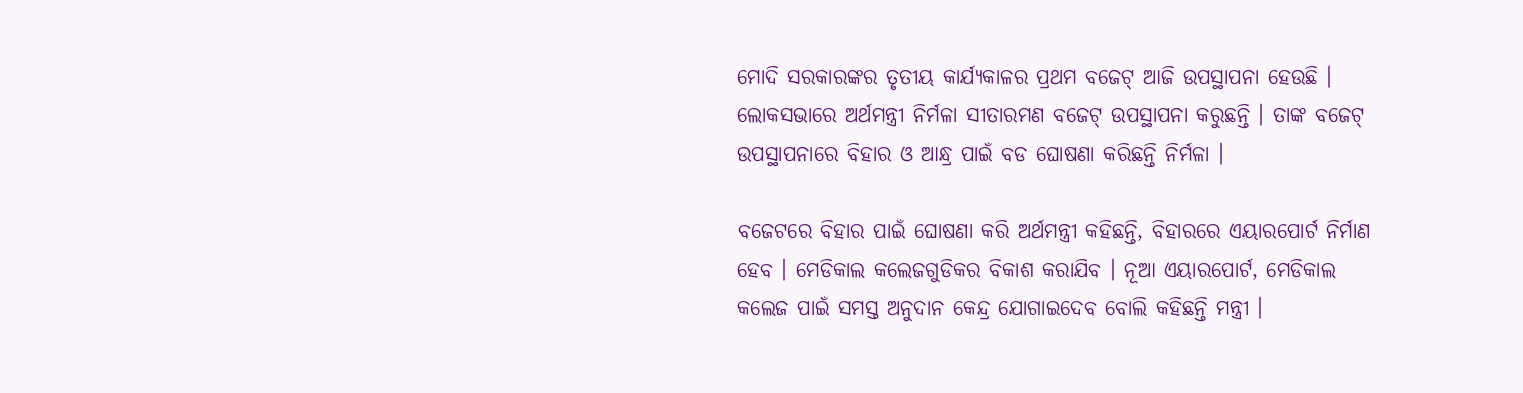ମୋଦି ସରକାରଙ୍କର ତୃତୀୟ କାର୍ଯ୍ୟକାଳର ପ୍ରଥମ ବଜେଟ୍ ଆଜି ଉପସ୍ଥାପନା ହେଉଛି । ଲୋକସଭାରେ ଅର୍ଥମନ୍ତ୍ରୀ ନିର୍ମଳା ସୀତାରମଣ ବଜେଟ୍ ଉପସ୍ଥାପନା କରୁଛନ୍ତି । ତାଙ୍କ ବଜେଟ୍ ଉପସ୍ଥାପନାରେ ବିହାର ଓ ଆନ୍ଧ୍ର ପାଇଁ ବଡ ଘୋଷଣା କରିଛନ୍ତି ନିର୍ମଳା ।

ବଜେଟରେ ବିହାର ପାଇଁ ଘୋଷଣା କରି ଅର୍ଥମନ୍ତ୍ରୀ କହିଛନ୍ତି, ବିହାରରେ ଏୟାରପୋର୍ଟ ନିର୍ମାଣ ହେବ । ମେଡିକାଲ କଲେଜଗୁଡିକର ବିକାଶ କରାଯିବ । ନୂଆ ଏୟାରପୋର୍ଟ, ମେଡିକାଲ କଲେଜ ପାଇଁ ସମସ୍ତ ଅନୁଦାନ କେନ୍ଦ୍ର ଯୋଗାଇଦେବ ବୋଲି କହିଛନ୍ତି ମନ୍ତ୍ରୀ ।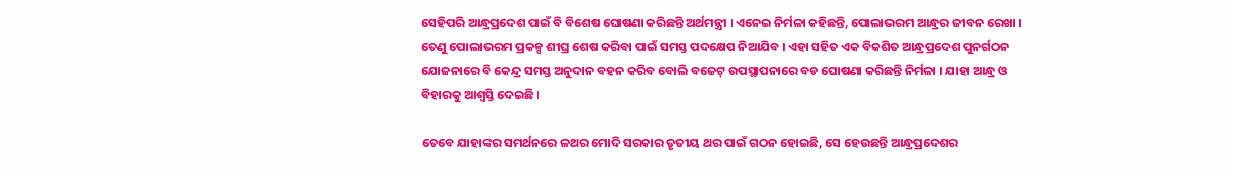ସେହିପରି ଆନ୍ଧ୍ରପ୍ରଦେଶ ପାଇଁ ବି ବିଶେଷ ଘୋଷଣା କରିଛନ୍ତି ଅର୍ଥମନ୍ତ୍ରୀ । ଏନେଇ ନିର୍ମଳା କହିଛନ୍ତି, ପୋଲାଭରମ ଆନ୍ଧ୍ରର ଜୀବନ ରେଖା ।  ତେଣୁ ପୋଲାଭରମ ପ୍ରକଳ୍ପ ଶୀଘ୍ର ଶେଷ କରିବା ପାଇଁ ସମସ୍ତ ପଦକ୍ଷେପ ନିଆଯିବ । ଏହା ସହିତ ଏକ ବିକଶିତ ଆନ୍ଧ୍ରପ୍ରଦେଶ ପୁନର୍ଗଠନ ଯୋଜନାରେ ବି କେନ୍ଦ୍ର ସମସ୍ତ ଅନୁଦାନ ବହନ କରିବ ବୋଲି ବଜେଟ୍ ଉପସ୍ଥାପନାରେ ବଡ ଘୋଷଣା କରିଛନ୍ତି ନିର୍ମଳା । ଯାହା ଆନ୍ଧ୍ର ଓ ବିହାରକୁ ଆଶ୍ବସ୍ତି ଦେଇଛି ।

ତେବେ ଯାହାଙ୍କର ସମର୍ଥନରେ ଳଥର ମୋଦି ସରକାର ତୃତୀୟ ଥର ପାଇଁ ଗଠନ ହୋଇଛି, ସେ ହେଉଛନ୍ତି ଆନ୍ଧ୍ରପ୍ରଦେଶର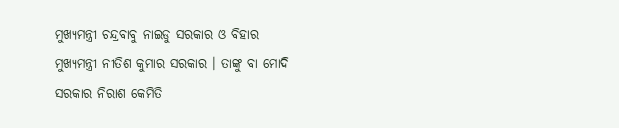ମୁଖ୍ୟମନ୍ତ୍ରୀ ଚନ୍ଦ୍ରବାବୁ ନାଇଡୁ ସରକାର ଓ ବିହାର ମୁଖ୍ୟମନ୍ତ୍ରୀ ନୀତିଶ କୁମାର ସରକାର । ତାଙ୍କୁ ବା ମୋଦି ସରକାର ନିରାଶ କେମିତି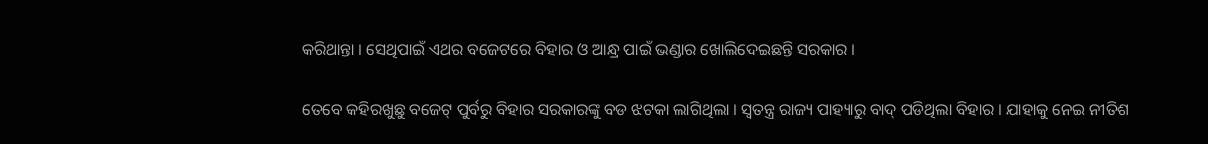କରିଥାନ୍ତା । ସେଥିପାଇଁ ଏଥର ବଜେଟରେ ବିହାର ଓ ଆନ୍ଧ୍ର ପାଇଁ ଭଣ୍ଡାର ଖୋଲିଦେଇଛନ୍ତି ସରକାର ।

ତେବେ କହିରଖୁଛୁ ବଜେଟ୍ ପୁର୍ବରୁ ବିହାର ସରକାରଙ୍କୁ ବଡ ଝଟକା ଲାଗିଥିଲା । ସ୍ବତନ୍ତ୍ର ରାଜ୍ୟ ପାହ୍ୟାରୁ ବାଦ୍ ପଡିଥିଲା ବିହାର । ଯାହାକୁ ନେଇ ନୀତିଶ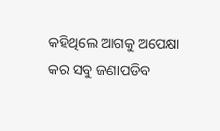କହିଥିଲେ ଆଗକୁ ଅପେକ୍ଷା କର ସବୁ ଜଣାପଡିବ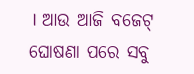। ଆଉ ଆଜି ବଜେଟ୍ ଘୋଷଣା ପରେ ସବୁ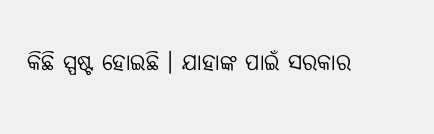କିଛି ସ୍ପଷ୍ଟ ହୋଇଛି । ଯାହାଙ୍କ ପାଇଁ ସରକାର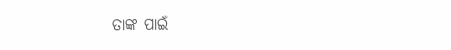ତାଙ୍କ ପାଇଁ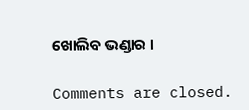ଖୋଲିବ ଭଣ୍ଡାର ।

Comments are closed.